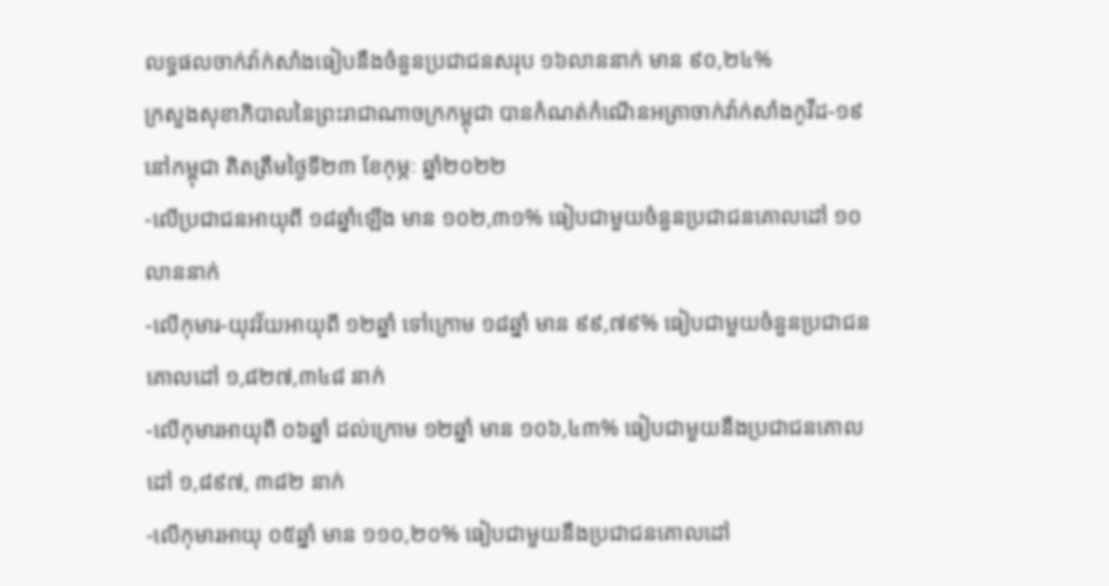លទ្ធផលចាក់វ៉ាក់សាំងធៀបនឹងចំនួនប្រជាជនសរុប ១៦លាននាក់ មាន ៩០,២៤%
ក្រសួងសុខាភិបាលនៃព្រះរាជាណាចក្រកម្ពុជា បានកំណត់កំណេីនអត្រាចាក់វ៉ាក់សាំងកូវីដ-១៩ នៅកម្ពុជា គិតត្រឹមថ្ងៃទី២៣ ខែកុម្ភៈ ឆ្នាំ២០២២
-លើប្រជាជនអាយុពី ១៨ឆ្នាំឡើង មាន ១០២,៣១% ធៀបជាមួយចំនួនប្រជាជនគោលដៅ ១០លាននាក់
-លើកុមារ-យុវវ័យអាយុពី ១២ឆ្នាំ ទៅក្រោម ១៨ឆ្នាំ មាន ៩៩,៧៩% ធៀបជាមួយចំនួនប្រជាជនគោលដៅ ១,៨២៧,៣៤៨ នាក់
-លើកុមារអាយុពី ០៦ឆ្នាំ ដល់ក្រោម ១២ឆ្នាំ មាន ១០៦,៤៣% ធៀបជាមួយនឹងប្រជាជនគោលដៅ ១,៨៩៧, ៣៨២ នាក់
-លើកុមារអាយុ ០៥ឆ្នាំ មាន ១១០,២០% ធៀបជាមួយនឹងប្រជាជនគោលដៅ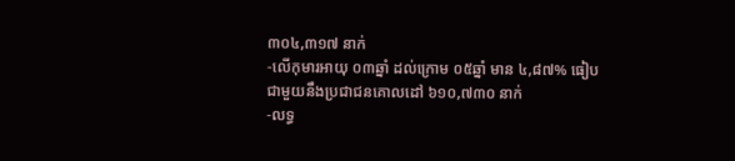៣០៤,៣១៧ នាក់
-លើកុមារអាយុ ០៣ឆ្នាំ ដល់ក្រោម ០៥ឆ្នាំ មាន ៤,៨៧% ធៀបជាមួយនឹងប្រជាជនគោលដៅ ៦១០,៧៣០ នាក់
-លទ្ធ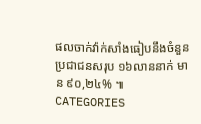ផលចាក់វ៉ាក់សាំងធៀបនឹងចំនួនប្រជាជនសរុប ១៦លាននាក់ មាន ៩០,២៤% ៕
CATEGORIES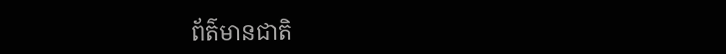ព័ត៌មានជាតិ